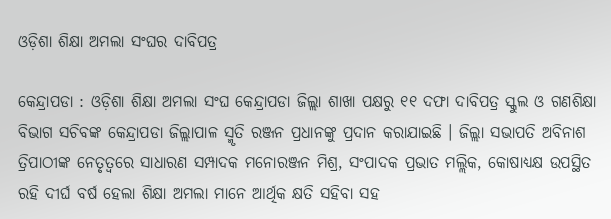ଓଡ଼ିଶା ଶିକ୍ଷା ଅମଲା ସଂଘର ଦାବିପତ୍ର

କେନ୍ଦ୍ରାପଡା : ଓଡ଼ିଶା ଶିକ୍ଷା ଅମଲା ସଂଘ କେନ୍ଦ୍ରାପଡା ଜିଲ୍ଲା ଶାଖା ପକ୍ଷରୁ ୧୧ ଦଫା ଦାବିପତ୍ର ସ୍କୁଲ ଓ ଗଣଶିକ୍ଷା ବିଭାଗ ସଚିବଙ୍କ କେନ୍ଦ୍ରାପଡା ଜିଲ୍ଲାପାଳ ସ୍ମୃତି ରଞ୍ଜନ ପ୍ରଧାନଙ୍କୁ ପ୍ରଦାନ କରାଯାଇଛି । ଜିଲ୍ଲା ସଭାପତି ଅବିନାଶ ତ୍ରିପାଠୀଙ୍କ ନେତୃତ୍ୱରେ ସାଧାରଣ ସମ୍ପାଦକ ମନୋରଞ୍ଜନ ମିଶ୍ର, ସଂପାଦକ ପ୍ରଭାତ ମଲ୍ଲିକ, କୋଷାଧ୍ୟକ୍ଷ ଉପସ୍ଥିତ ରହି ଦୀର୍ଘ ବର୍ଷ ହେଲା ଶିକ୍ଷା ଅମଲା ମାନେ ଆର୍ଥିକ କ୍ଷତି ସହିବା ସହ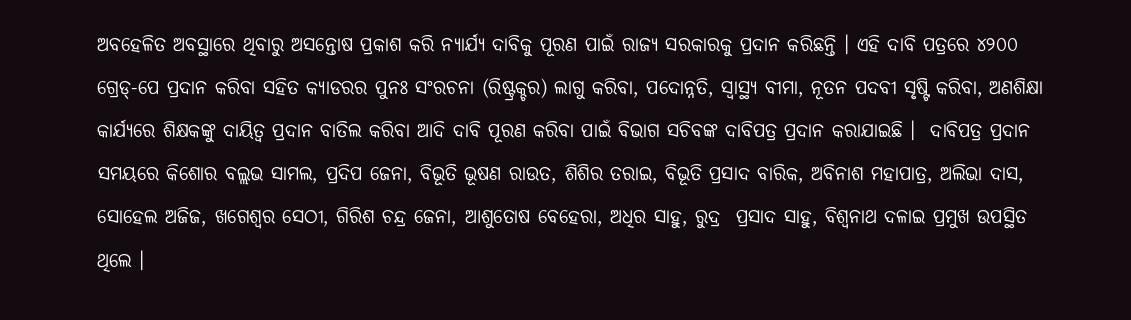ଅବହେଳିତ ଅବସ୍ଥାରେ ଥିବାରୁ ଅସନ୍ତୋଷ ପ୍ରକାଶ କରି ନ୍ୟାର୍ଯ୍ୟ ଦାବିକୁ ପୂରଣ ପାଇଁ ରାଜ୍ୟ ସରକାରକୁ ପ୍ରଦାନ କରିଛନ୍ତି । ଏହି ଦାବି ପତ୍ରରେ ୪୨୦୦ ଗ୍ରେଡ୍-ପେ ପ୍ରଦାନ କରିବା ସହିତ କ୍ୟାଡରର ପୁନଃ ସଂରଚନା (ରିଷ୍ଟ୍ରକ୍ଚର) ଲାଗୁ କରିବା, ପଦୋନ୍ନତି, ସ୍ୱାସ୍ଥ୍ୟ ବୀମା, ନୂତନ ପଦବୀ ସୃଷ୍ଟି କରିବା, ଅଣଶିକ୍ଷା କାର୍ଯ୍ୟରେ ଶିକ୍ଷକଙ୍କୁ ଦାୟିତ୍ୱ ପ୍ରଦାନ ବାତିଲ କରିବା ଆଦି ଦାବି ପୂରଣ କରିବା ପାଇଁ ବିଭାଗ ସଚିବଙ୍କ ଦାବିପତ୍ର ପ୍ରଦାନ କରାଯାଇଛି ।  ଦାବିପତ୍ର ପ୍ରଦାନ ସମୟରେ କିଶୋର ବଲ୍ଲଭ ସାମଲ, ପ୍ରଦିପ ଜେନା, ବିଭୂତି ଭୂଷଣ ରାଉତ, ଶିଶିର ତରାଇ, ବିଭୂତି ପ୍ରସାଦ ବାରିକ, ଅବିନାଶ ମହାପାତ୍ର, ଅଲିଭା ଦାସ, ସୋହେଲ ଅଜିଜ, ଖଗେଶ୍ୱର ସେଠୀ, ଗିରିଶ ଚନ୍ଦ୍ର ଜେନା, ଆଶୁତୋଷ ବେହେରା, ଅଧିର ସାହୁ, ରୁଦ୍ର  ପ୍ରସାଦ ସାହୁ, ବିଶ୍ୱନାଥ ଦଳାଇ ପ୍ରମୁଖ ଉପସ୍ଥିତ ଥିଲେ ।